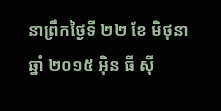នាព្រឹកថ្ងៃទី ២២ ខែ មិថុនា ឆ្នាំ ២០១៥ អ៊ិន ធី ស៊ី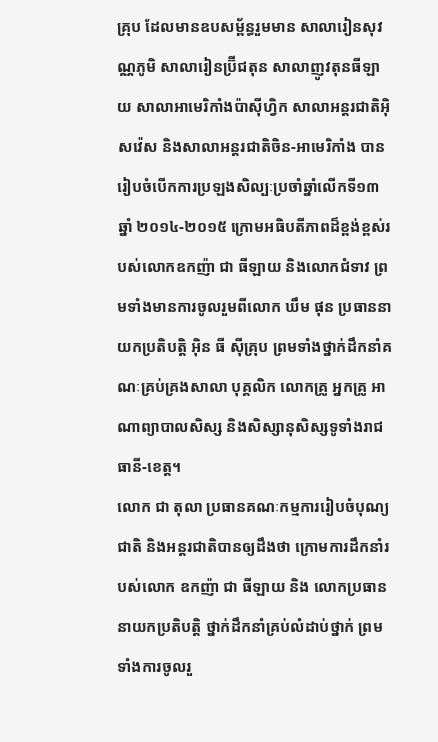គ្រុប ដែលមានឧបសម្ព័ន្ធរួមមាន សាលារៀនសុវណ្ណភូមិ សាលារៀនប្រ៊ីជតុន សាលាញូវតុនធីឡាយ សាលាអាមេរិកាំងប៉ាស៊ីហ្វិក សាលាអន្តរជាតិអ៊ិសវ៉េស និងសាលាអន្តរជាតិចិន-អាមេរិកាំង បានរៀបចំបើកការប្រឡងសិល្បៈប្រចាំឆ្នាំលើកទី១៣ ឆ្នាំ ២០១៤-២០១៥ ក្រោមអធិបតីភាពដ៏ខ្ពង់ខ្ពស់របស់លោកឧកញ៉ា ជា ធីឡាយ និងលោកជំទាវ ព្រមទាំងមានការចូលរួមពីលោក ឃឹម ផុន ប្រធាននាយកប្រតិបត្តិ អ៊ិន ធី ស៊ីគ្រុប ព្រមទាំងថ្នាក់ដឹកនាំគណៈគ្រប់គ្រងសាលា បុគ្គលិក លោកគ្រូ អ្នកគ្រូ អាណាព្យាបាលសិស្ស និងសិស្សានុសិស្សទូទាំងរាជធានី-ខេត្ត។
លោក ជា តុលា ប្រធានគណៈកម្មការរៀបចំបុណ្យជាតិ និងអន្តរជាតិបានឲ្យដឹងថា ក្រោមការដឹកនាំរបស់លោក ឧកញ៉ា ជា ធីឡាយ និង លោកប្រធាននាយកប្រតិបត្តិ ថ្នាក់ដឹកនាំគ្រប់លំដាប់ថ្នាក់ ព្រមទាំងការចូលរួ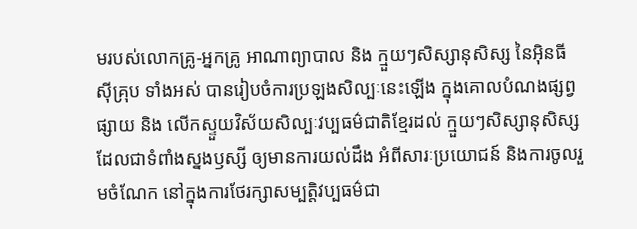មរបស់លោកគ្រូ-អ្នកគ្រូ អាណាព្យាបាល និង ក្មួយៗសិស្សានុសិស្ស នៃអ៊ិនធីស៊ីគ្រុប ទាំងអស់ បានរៀបចំការប្រឡងសិល្បៈនេះឡើង ក្នុងគោលបំណងផ្សព្វផ្សាយ និង លើកស្ទួយវិស័យសិល្បៈវប្បធម៌ជាតិខ្មែរដល់ ក្មួយៗសិស្សានុសិស្ស ដែលជាទំពាំងស្នងឫស្សី ឲ្យមានការយល់ដឹង អំពីសារៈប្រយោជន៍ និងការចូលរួមចំណែក នៅក្នុងការថែរក្សាសម្បត្តិវប្បធម៌ជា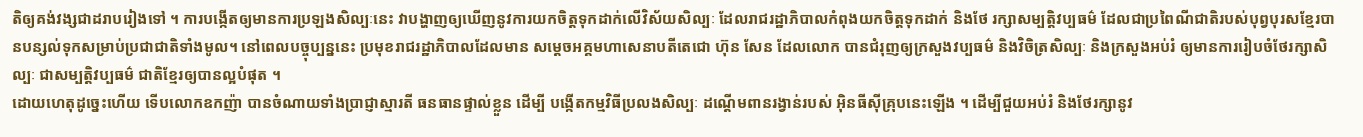តិឲ្យគង់វង្សជាដរាបរៀងទៅ ។ ការបង្កើតឲ្យមានការប្រឡងសិល្បៈនេះ វាបង្ហាញឲ្យឃើញនូវការយកចិត្តទុកដាក់លើវិស័យសិល្បៈ ដែលរាជរដ្ឋាភិបាលកំពុងយកចិត្តទុកដាក់ និងថែ រក្សាសម្បត្តិវប្បធម៌ ដែលជាប្រពៃណីជាតិរបស់បុព្វបុរសខ្មែរបានបន្សល់ទុកសម្រាប់ប្រជាជាតិទាំងមូល។ នៅពេលបច្ចុប្បន្ននេះ ប្រមុខរាជរដ្ឋាភិបាលដែលមាន សម្តេចអគ្គមហាសេនាបតីតេជោ ហ៊ុន សែន ដែលលោក បានជំរុញឲ្យក្រសួងវប្បធម៌ និងវិចិត្រសិល្បៈ និងក្រសួងអប់រំ ឲ្យមានការរៀបចំថែរក្សាសិល្បៈ ជាសម្បត្តិវប្បធម៌ ជាតិខ្មែរឲ្យបានល្អបំផុត ។
ដោយហេតុដូច្នេះហើយ ទើបលោកឧកញ៉ា បានចំណាយទាំងប្រាជ្ញាស្មារតី ធនធានផ្ទាល់ខ្លួន ដើម្បី បង្កើតកម្មវិធីប្រលងសិល្បៈ ដណ្តើមពានរង្វាន់របស់ អ៊ិនធីស៊ីគ្រុបនេះឡើង ។ ដើម្បីជួយអប់រំ និងថែរក្សានូវ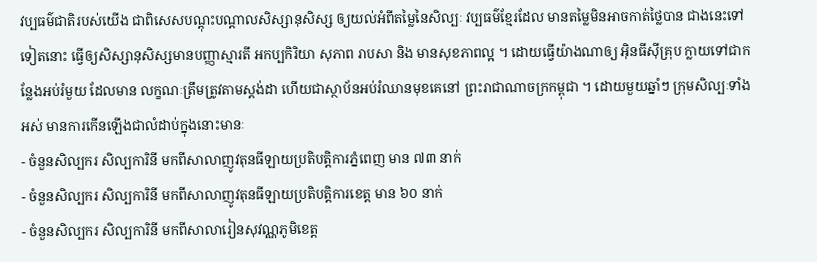វប្បធម៌ជាតិរបស់យើង ជាពិសេសបណ្តុះបណ្តាលសិស្សានុសិស្ស ឲ្យយល់អំពីតម្លៃនៃសិល្បៈ វប្បធម៌ខ្មែរដែល មានតម្លៃមិនអាចកាត់ថ្លៃបាន ជាងនេះទៅទៀតនោះ ធ្វើឲ្យសិស្សានុសិស្សមានបញ្ញាស្មារតី អកប្បកិរិយា សុភាព រាបសា និង មានសុខភាពល្អ ។ ដោយធ្វើយ៉ាងណាឲ្យ អ៊ិនធីស៊ីគ្រុប ក្លាយទៅជាកន្លែងអប់រំមួយ ដែលមាន លក្ខណៈត្រឹមត្រូវតាមស្តង់ដា ហើយជាស្ថាប័នអប់រំឈានមុខគេនៅ ព្រះរាជាណាចក្រកម្ពុជា ។ ដោយមួយឆ្នាំៗ ក្រុមសិល្បៈទាំងអស់ មានការកើនឡើងជាលំដាប់ក្នុងនោះមានៈ
- ចំនួនសិល្បករ សិល្បការិនី មកពីសាលាញូវតុនធីឡាយប្រតិបត្តិការភ្នំពេញ មាន ៧៣ នាក់
- ចំនួនសិល្បករ សិល្បការិនី មកពីសាលាញូវតុនធីឡាយប្រតិបត្តិការខេត្ត មាន ៦០ នាក់
- ចំនួនសិល្បករ សិល្បការិនី មកពីសាលារៀនសុវណ្ណភូមិខេត្ត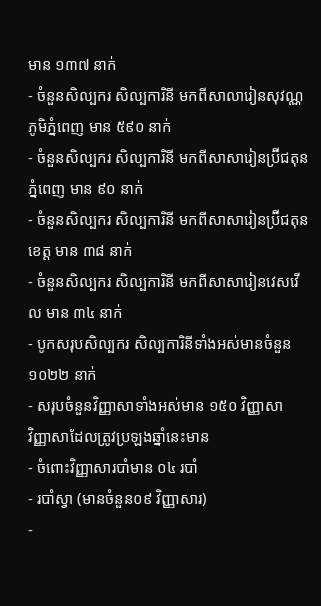មាន ១៣៧ នាក់
- ចំនួនសិល្បករ សិល្បការិនី មកពីសាលារៀនសុវណ្ណភូមិភ្នំពេញ មាន ៥៩០ នាក់
- ចំនួនសិល្បករ សិល្បការិនី មកពីសាសារៀនប្រ៊ីជតុនភ្នំពេញ មាន ៩០ នាក់
- ចំនួនសិល្បករ សិល្បការិនី មកពីសាសារៀនប្រ៊ីជតុនខេត្ត មាន ៣៨ នាក់
- ចំនួនសិល្បករ សិល្បការិនី មកពីសាសារៀនវេសវើល មាន ៣៤ នាក់
- បូកសរុបសិល្បករ សិល្បការិនីទាំងអស់មានចំនួន ១០២២ នាក់
- សរុបចំនួនវិញ្ញាសាទាំងអស់មាន ១៥០ វិញ្ញាសា
វិញ្ញាសាដែលត្រូវប្រឡងឆ្នាំនេះមាន
- ចំពោះវិញ្ញាសារបាំមាន ០៤ របាំ
- របាំស្វា (មានចំនួន០៩ វិញ្ញាសារ)
-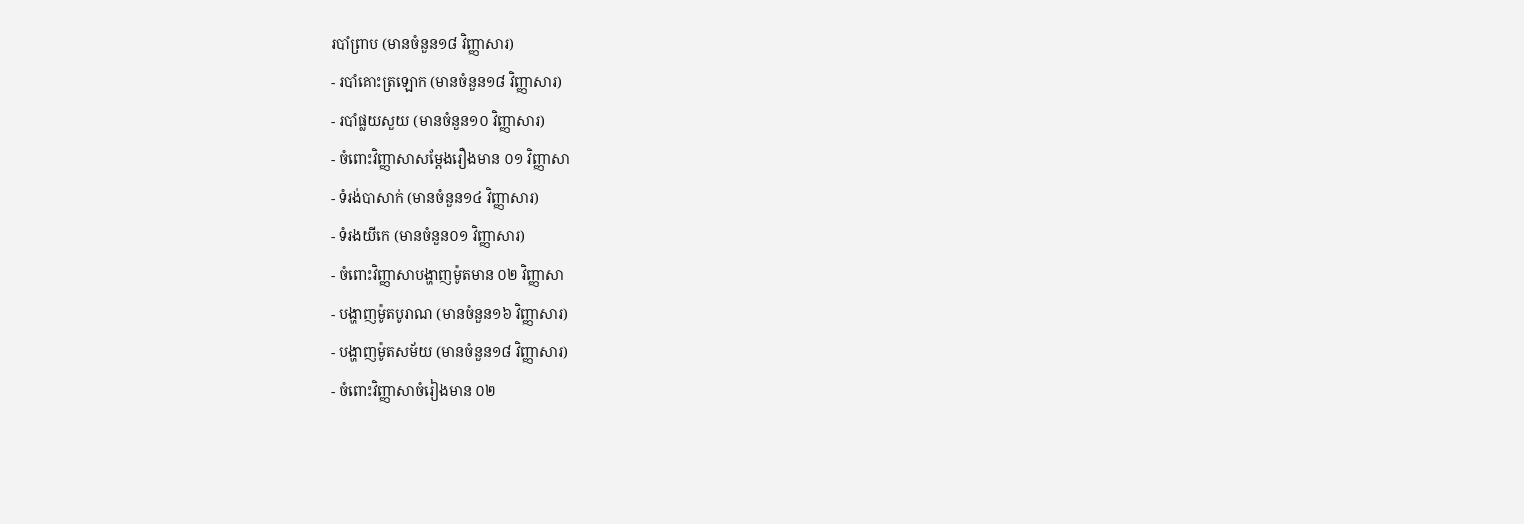របាំព្រាប (មានចំនួន១៨ វិញ្ញាសារ)
- របាំគោះត្រឡោក (មានចំនួន១៨ វិញ្ញាសារ)
- របាំផ្លយសួយ (មានចំនួន១០ វិញ្ញាសារ)
- ចំពោះវិញ្ញាសាសម្តែងរឿងមាន ០១ វិញ្ញាសា
- ទំរង់បាសាក់ (មានចំនួន១៤ វិញ្ញាសារ)
- ទំរងយីកេ (មានចំនួន០១ វិញ្ញាសារ)
- ចំពោះវិញ្ញាសាបង្ហាញម៉ូតមាន ០២ វិញ្ញាសា
- បង្ហាញម៉ូតបូរាណ (មានចំនួន១៦ វិញ្ញាសារ)
- បង្ហាញម៉ូតសម័យ (មានចំនួន១៨ វិញ្ញាសារ)
- ចំពោះវិញ្ញាសាចំរៀងមាន ០២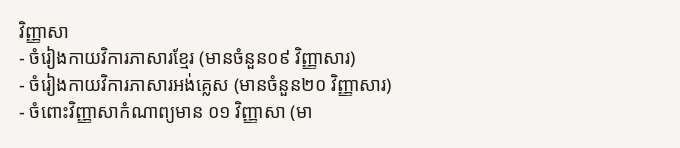វិញ្ញាសា
- ចំរៀងកាយវិការភាសារខ្មែរ (មានចំនួន០៩ វិញ្ញាសារ)
- ចំរៀងកាយវិការភាសារអង់គ្លេស (មានចំនួន២០ វិញ្ញាសារ)
- ចំពោះវិញ្ញាសាកំណាព្យមាន ០១ វិញ្ញាសា (មា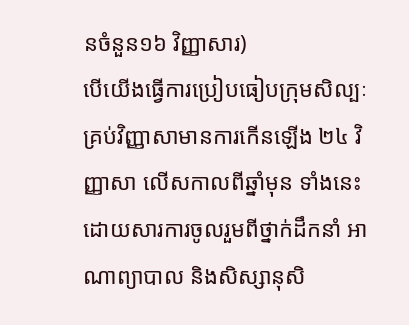នចំនួន១៦ វិញ្ញាសារ)
បើយើងធ្វើការប្រៀបធៀបក្រុមសិល្បៈគ្រប់វិញ្ញាសាមានការកើនឡើង ២៤ វិញ្ញាសា លើសកាលពីឆ្នាំមុន ទាំងនេះដោយសារការចូលរួមពីថ្នាក់ដឹកនាំ អាណាព្យាបាល និងសិស្សានុសិ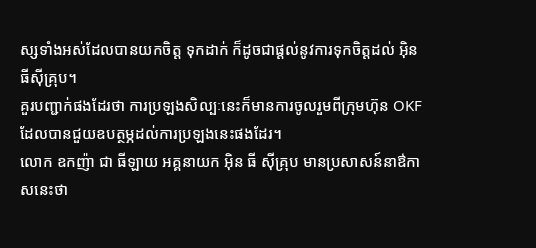ស្សទាំងអស់ដែលបានយកចិត្ត ទុកដាក់ ក៏ដូចជាផ្តល់នូវការទុកចិត្តដល់ អ៊ិនធីស៊ីគ្រុប។
គួរបញ្ជាក់ផងដែរថា ការប្រឡងសិល្បៈនេះក៏មានការចូលរួមពីក្រុមហ៊ុន OKF ដែលបានជួយឧបត្ថម្ភដល់ការប្រឡងនេះផងដែរ។
លោក ឧកញ៉ា ជា ធីឡាយ អគ្គនាយក អ៊ិន ធី ស៊ីគ្រុប មានប្រសាសន៍នាឳកាសនេះថា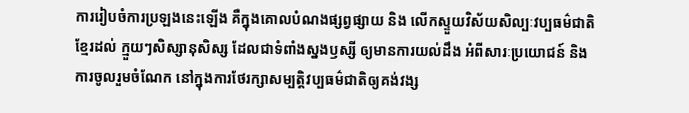ការរៀបចំការប្រឡងនេះឡើង គឺក្នុងគោលបំណងផ្សព្វផ្សាយ និង លើកស្ទួយវិស័យសិល្បៈវប្បធម៌ជាតិខ្មែរដល់ ក្មួយៗសិស្សានុសិស្ស ដែលជាទំពាំងស្នងឫស្សី ឲ្យមានការយល់ដឹង អំពីសារៈប្រយោជន៍ និងការចូលរួមចំណែក នៅក្នុងការថែរក្សាសម្បត្តិវប្បធម៌ជាតិឲ្យគង់វង្ស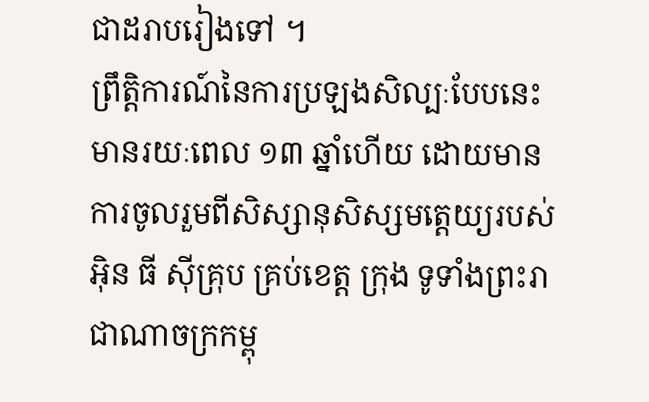ជាដរាបរៀងទៅ ។
ព្រឹត្តិការណ៍នៃការប្រឡងសិល្បៈបែបនេះមានរយៈពេល ១៣ ឆ្នាំហើយ ដោយមានការចូលរួមពីសិស្សានុសិស្សមត្តេយ្យរបស់ អ៊ិន ធី ស៊ីគ្រុប គ្រប់ខេត្ត ក្រុង ទូទាំងព្រះរាជាណាចក្រកម្ពុ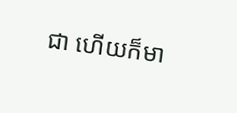ជា ហើយក៏មា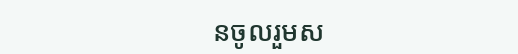នចូលរួមស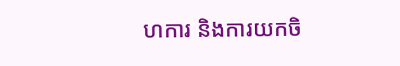ហការ និងការយកចិ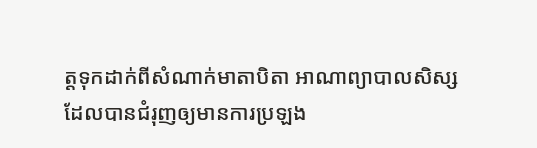ត្តទុកដាក់ពីសំណាក់មាតាបិតា អាណាព្យាបាលសិស្ស ដែលបានជំរុញឲ្យមានការប្រឡង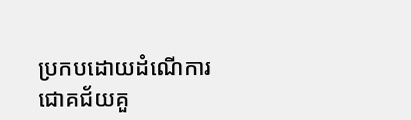ប្រកបដោយដំណើការជោគជ័យគួ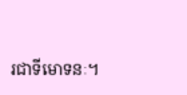រជាទីមោទនៈ។